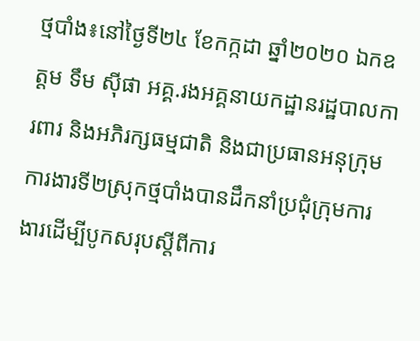ថ្មបាំង៖នៅថ្ងៃទី២៤ ខែកក្កដា ឆ្នាំ២០២០ ឯកឧត្តម ទឹម ស៊ីផា អគ្គ.រងអគ្គនាយកដ្ឋានរដ្ឋបាលការពារ និងអភិរក្សធម្មជាតិ និងជាប្រធានអនុក្រុមការងារទី២ស្រុកថ្មបាំងបានដឹកនាំប្រជុំក្រុមការងារដើម្បីបូកសរុបស្តីពីការ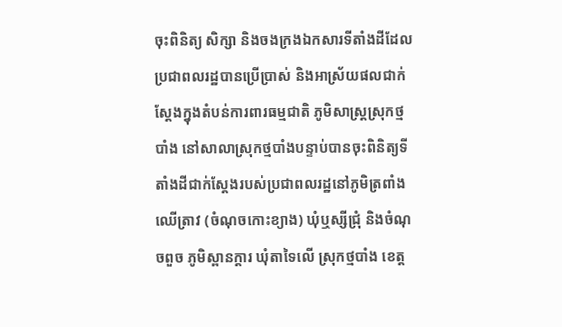ចុះពិនិត្យ សិក្សា និងចងក្រងឯកសារទីតាំងដីដែលប្រជាពលរដ្ឋបានប្រើប្រាស់ និងអាស្រ័យផលជាក់ស្តែងក្នុងតំបន់ការពារធម្មជាតិ ភូមិសាស្រ្តស្រុកថ្មបាំង នៅសាលាស្រុកថ្មបាំងបន្ទាប់បានចុះពិនិត្យទីតាំងដីជាក់ស្តែងរបស់ប្រជាពលរដ្ឋនៅភូមិត្រពាំងឈើត្រាវ (ចំណុចកោះខ្យាង) ឃុំឬស្សីជ្រុំ និងចំណុចពួច ភូមិស្ពានក្តារ ឃុំតាទៃលើ ស្រុកថ្មបាំង ខេត្ត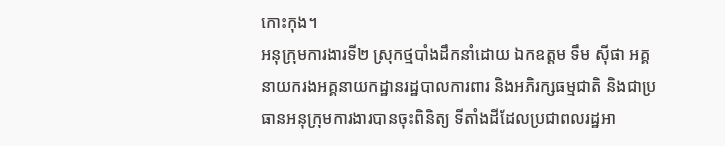កោះកុង។
អនុក្រុមការងារទី២ ស្រុកថ្មបាំងដឹកនាំដោយ ឯកឧត្តម ទឹម ស៊ីផា អគ្គនាយករងអគ្គនាយកដ្ឋានរដ្ឋបាលការពារ និងអភិរក្សធម្មជាតិ និងជាប្រធានអនុក្រុមការងារបានចុះពិនិត្យ ទីតាំងដីដែលប្រជាពលរដ្ឋអា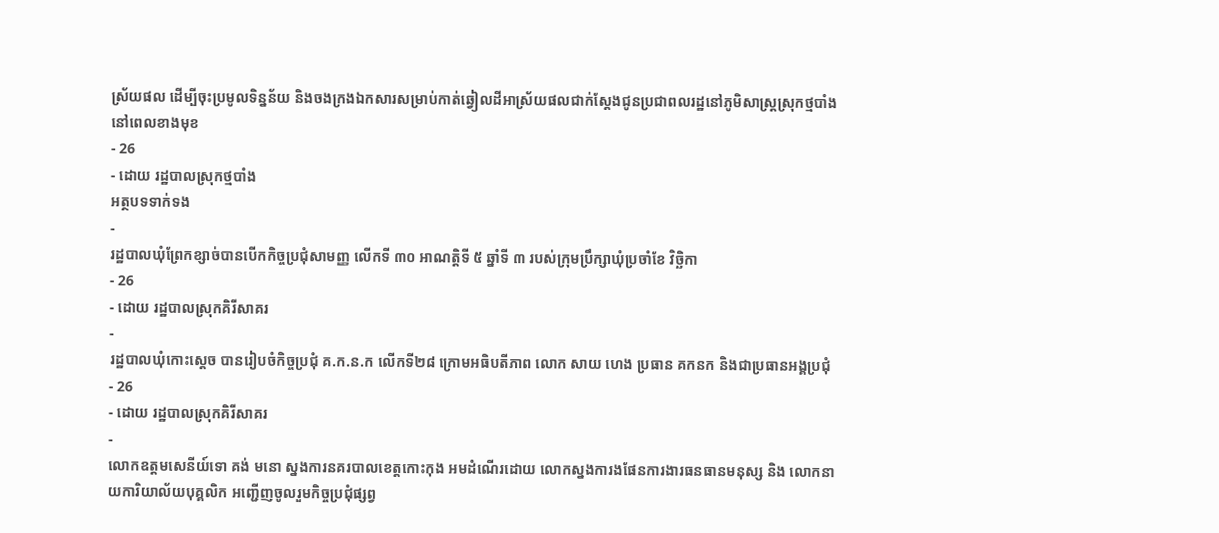ស្រ័យផល ដើម្បីចុះប្រមូលទិន្នន័យ និងចងក្រងឯកសារសម្រាប់កាត់ឆ្វៀលដីអាស្រ័យផលជាក់ស្តែងជូនប្រជាពលរដ្ឋនៅភូមិសាស្រ្តស្រុកថ្មបាំងនៅពេលខាងមុខ
- 26
- ដោយ រដ្ឋបាលស្រុកថ្មបាំង
អត្ថបទទាក់ទង
-
រដ្ឋបាលឃុំព្រែកខ្សាច់បានបើកកិច្ចប្រជុំសាមញ្ញ លើកទី ៣០ អាណត្តិទី ៥ ឆ្នាំទី ៣ របស់ក្រុមប្រឹក្សាឃុំប្រចាំខែ វិច្ឆិកា
- 26
- ដោយ រដ្ឋបាលស្រុកគិរីសាគរ
-
រដ្ឋបាលឃុំកោះស្ដេច បានរៀបចំកិច្ចប្រជុំ គ.ក.ន.ក លេីកទី២៨ ក្រោមអធិបតីភាព លោក សាយ ហេង ប្រធាន គកនក និងជាប្រធានអង្គប្រជុំ
- 26
- ដោយ រដ្ឋបាលស្រុកគិរីសាគរ
-
លោកឧត្តមសេនីយ៍ទោ គង់ មនោ ស្នងការនគរបាលខេត្តកោះកុង អមដំណើរដោយ លោកស្នងការងផែនការងារធនធានមនុស្ស និង លោកនាយការិយាល័យបុគ្គលិក អញ្ជើញចូលរួមកិច្ចប្រជុំផ្សព្វ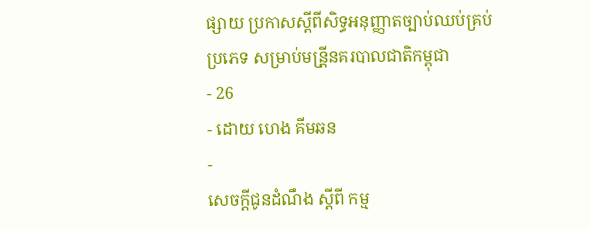ផ្សាយ ប្រកាសស្ដីពីសិទ្ធអនុញ្ញាតច្បាប់ឈប់គ្រប់ប្រភេទ សម្រាប់មន្រី្តនគរបាលជាតិកម្ពុជា
- 26
- ដោយ ហេង គីមឆន
-
សេចក្តីជូនដំណឹង ស្តីពី កម្ម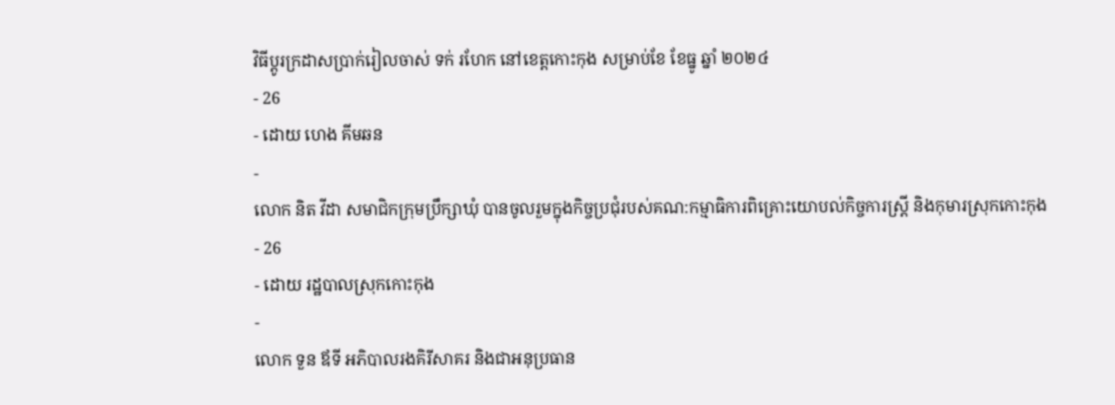វិធីប្តូរក្រដាសប្រាក់រៀលចាស់ ទក់ រហែក នៅខេត្តកោះកុង សម្រាប់ខែ ខែធ្នូ ឆ្នាំ ២០២៤
- 26
- ដោយ ហេង គីមឆន
-
លោក និត វីដា សមាជិកក្រុមប្រឹក្សាឃុំ បានចូលរួមក្នុងកិច្ចប្រជុំរបស់គណ:កម្មាធិការពិគ្រោះយោបល់កិច្ចការស្រ្តី និងកុមារស្រុកកោះកុង
- 26
- ដោយ រដ្ឋបាលស្រុកកោះកុង
-
លោក ទួន ឪទី អភិបាលរងគិរីសាគរ និងជាអនុប្រធាន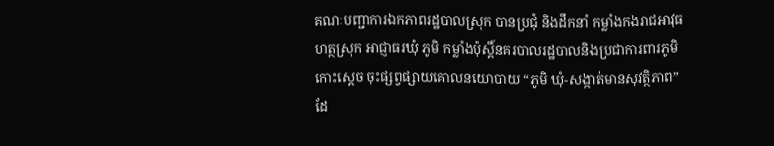គណៈបញ្ជាការឯកភាពរដ្ឋបាលស្រុក បានប្រជុំ និងដឹកនាំ កម្លាំងកងរាជអាវុធហត្ថស្រុក អាជ្ញាធរឃុំ ភូមិ កម្លាំងប៉ុស្តិ៍នគរបាលរដ្ឋបាលនិងប្រជាការពារភូមិកោះស្ដេច ចុះផ្សព្វផ្សាយគោលនយោបាយ “ភូមិ ឃុំ-សង្កាត់មានសុវត្ថិភាព” ដែ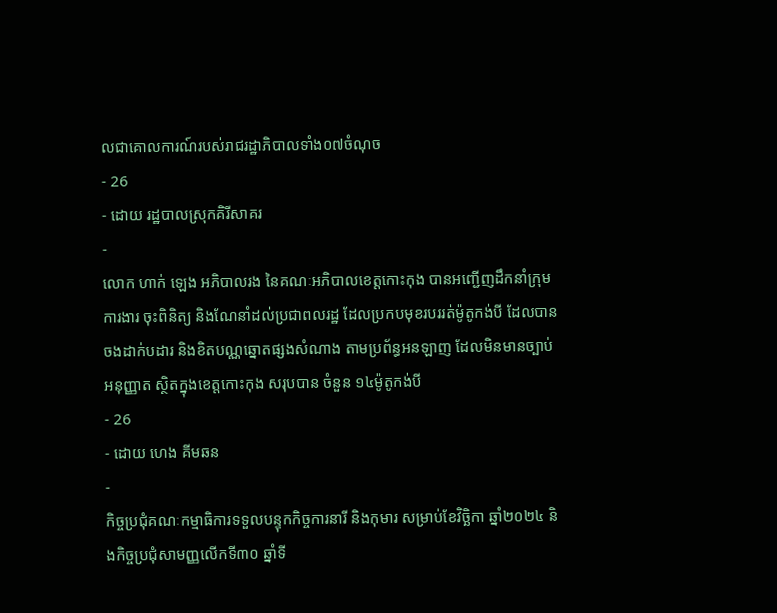លជាគោលការណ៍របស់រាជរដ្ឋាភិបាលទាំង០៧ចំណុច
- 26
- ដោយ រដ្ឋបាលស្រុកគិរីសាគរ
-
លោក ហាក់ ឡេង អភិបាលរង នៃគណៈអភិបាលខេត្តកោះកុង បានអញ្ជើញដឹកនាំក្រុមការងារ ចុះពិនិត្យ និងណែនាំដល់ប្រជាពលរដ្ឋ ដែលប្រកបមុខរបររត់ម៉ូតូកង់បី ដែលបានចងដាក់បដារ និងខិតបណ្ណឆ្នោតផ្សងសំណាង តាមប្រព័ន្ធអនឡាញ ដែលមិនមានច្បាប់អនុញ្ញាត ស្ថិតក្នុងខេត្តកោះកុង សរុបបាន ចំនួន ១៤ម៉ូតូកង់បី
- 26
- ដោយ ហេង គីមឆន
-
កិច្ចប្រជុំគណៈកម្មាធិការទទួលបន្ទុកកិច្ចការនារី និងកុមារ សម្រាប់ខែវិច្ឆិកា ឆ្នាំ២០២៤ និងកិច្ចប្រជុំសាមញ្ញលើកទី៣០ ឆ្នាំទី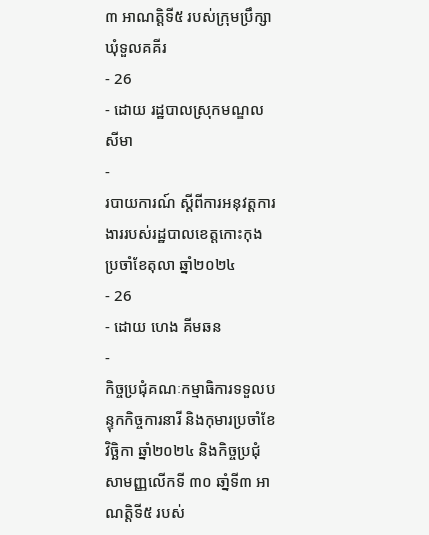៣ អាណត្តិទី៥ របស់ក្រុមប្រឹក្សាឃុំទួលគគីរ
- 26
- ដោយ រដ្ឋបាលស្រុកមណ្ឌលសីមា
-
របាយការណ៍ ស្តីពីការអនុវត្តការងាររបស់រដ្ឋបាលខេត្តកោះកុង ប្រចាំខែតុលា ឆ្នាំ២០២៤
- 26
- ដោយ ហេង គីមឆន
-
កិច្ចប្រជុំគណៈកម្មាធិការទទួលបន្ទុកកិច្ចការនារី និងកុមារប្រចាំខែវិច្ឆិកា ឆ្នាំ២០២៤ និងកិច្ចប្រជុំសាមញ្ញលើកទី ៣០ ឆាំ្នទី៣ អាណត្តិទី៥ របស់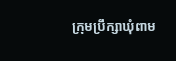ក្រុមប្រឹក្សាឃុំពាម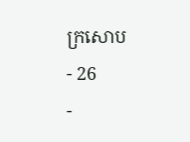ក្រសោប
- 26
-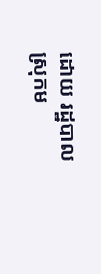ដោយ រដ្ឋបាលស្រុកម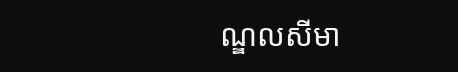ណ្ឌលសីមា